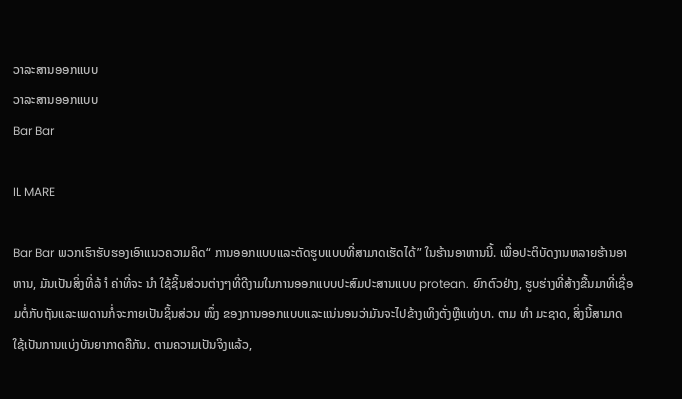ວາລະສານອອກແບບ
ວາລະສານອອກແບບ
Bar Bar

IL MARE

Bar Bar ພວກເຮົາຮັບຮອງເອົາແນວຄວາມຄິດ“ ການອອກແບບແລະຕັດຮູບແບບທີ່ສາມາດເຮັດໄດ້” ໃນຮ້ານອາຫານນີ້. ເພື່ອປະຕິບັດງານຫລາຍຮ້ານອາຫານ, ມັນເປັນສິ່ງທີ່ລ້ ຳ ຄ່າທີ່ຈະ ນຳ ໃຊ້ຊິ້ນສ່ວນຕ່າງໆທີ່ດີງາມໃນການອອກແບບປະສົມປະສານແບບ protean. ຍົກຕົວຢ່າງ, ຮູບຮ່າງທີ່ສ້າງຂື້ນມາທີ່ເຊື່ອມຕໍ່ກັບຖັນແລະເພດານກໍ່ຈະກາຍເປັນຊິ້ນສ່ວນ ໜຶ່ງ ຂອງການອອກແບບແລະແນ່ນອນວ່າມັນຈະໄປຂ້າງເທິງຕັ່ງຫຼືແທ່ງບາ. ຕາມ ທຳ ມະຊາດ, ສິ່ງນີ້ສາມາດໃຊ້ເປັນການແບ່ງບັນຍາກາດຄືກັນ. ຕາມຄວາມເປັນຈິງແລ້ວ,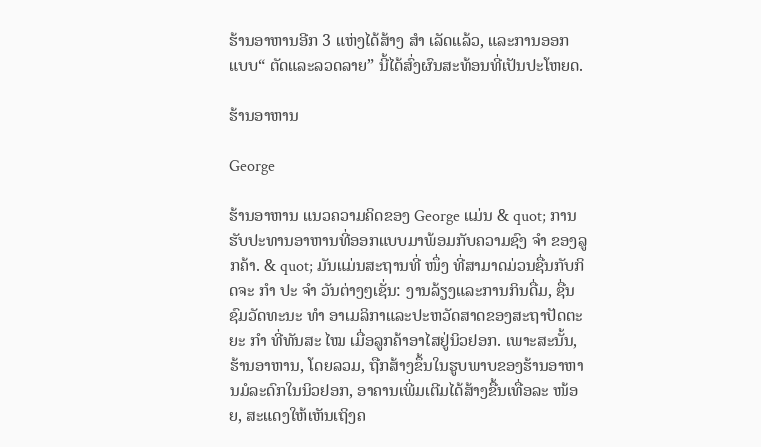ຮ້ານອາຫານອີກ 3 ແຫ່ງໄດ້ສ້າງ ສຳ ເລັດແລ້ວ, ແລະການອອກແບບ“ ຕັດແລະລວດລາຍ” ນີ້ໄດ້ສົ່ງຜົນສະທ້ອນທີ່ເປັນປະໂຫຍດ.

ຮ້ານອາຫານ

George

ຮ້ານອາຫານ ແນວຄວາມຄິດຂອງ George ແມ່ນ & quot; ການຮັບປະທານອາຫານທີ່ອອກແບບມາພ້ອມກັບຄວາມຊົງ ຈຳ ຂອງລູກຄ້າ. & quot; ມັນແມ່ນສະຖານທີ່ ໜຶ່ງ ທີ່ສາມາດມ່ວນຊື່ນກັບກິດຈະ ກຳ ປະ ຈຳ ວັນຕ່າງໆເຊັ່ນ: ງານລ້ຽງແລະການກິນດື່ມ, ຊື່ນຊົມວັດທະນະ ທຳ ອາເມລິກາແລະປະຫວັດສາດຂອງສະຖາປັດຕະຍະ ກຳ ທີ່ທັນສະ ໄໝ ເມື່ອລູກຄ້າອາໄສຢູ່ນິວຢອກ. ເພາະສະນັ້ນ, ຮ້ານອາຫານ, ໂດຍລວມ, ຖືກສ້າງຂຶ້ນໃນຮູບພາບຂອງຮ້ານອາຫານມໍລະດົກໃນນິວຢອກ, ອາຄານເພີ່ມເຕີມໄດ້ສ້າງຂື້ນເທື່ອລະ ໜ້ອຍ, ສະແດງໃຫ້ເຫັນເຖິງຄ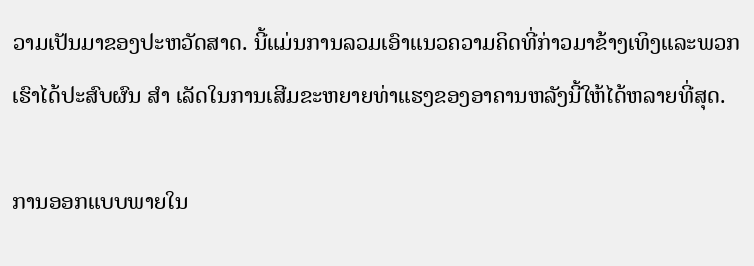ວາມເປັນມາຂອງປະຫວັດສາດ. ນີ້ແມ່ນການລວມເອົາແນວຄວາມຄິດທີ່ກ່າວມາຂ້າງເທິງແລະພວກເຮົາໄດ້ປະສົບຜົນ ສຳ ເລັດໃນການເສີມຂະຫຍາຍທ່າແຮງຂອງອາຄານຫລັງນີ້ໃຫ້ໄດ້ຫລາຍທີ່ສຸດ.

ການອອກແບບພາຍໃນ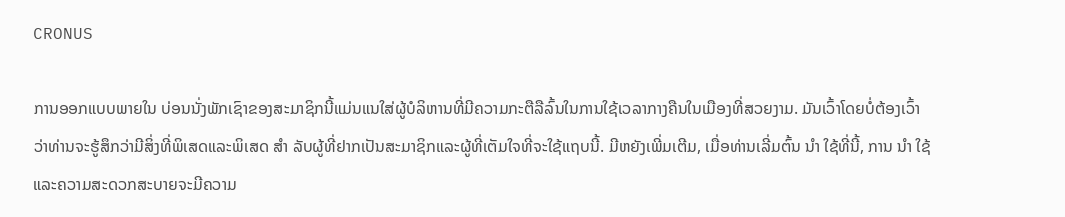CRONUS

ການອອກແບບພາຍໃນ ບ່ອນນັ່ງພັກເຊົາຂອງສະມາຊິກນີ້ແມ່ນແນໃສ່ຜູ້ບໍລິຫານທີ່ມີຄວາມກະຕືລືລົ້ນໃນການໃຊ້ເວລາກາງຄືນໃນເມືອງທີ່ສວຍງາມ. ມັນເວົ້າໂດຍບໍ່ຕ້ອງເວົ້າວ່າທ່ານຈະຮູ້ສຶກວ່າມີສິ່ງທີ່ພິເສດແລະພິເສດ ສຳ ລັບຜູ້ທີ່ຢາກເປັນສະມາຊິກແລະຜູ້ທີ່ເຕັມໃຈທີ່ຈະໃຊ້ແຖບນີ້. ມີຫຍັງເພີ່ມເຕີມ, ເມື່ອທ່ານເລີ່ມຕົ້ນ ນຳ ໃຊ້ທີ່ນີ້, ການ ນຳ ໃຊ້ແລະຄວາມສະດວກສະບາຍຈະມີຄວາມ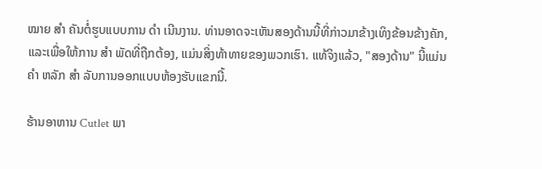ໝາຍ ສຳ ຄັນຕໍ່ຮູບແບບການ ດຳ ເນີນງານ. ທ່ານອາດຈະເຫັນສອງດ້ານນີ້ທີ່ກ່າວມາຂ້າງເທິງຂ້ອນຂ້າງຄັກ, ແລະເພື່ອໃຫ້ການ ສຳ ພັດທີ່ຖືກຕ້ອງ, ແມ່ນສິ່ງທ້າທາຍຂອງພວກເຮົາ. ແທ້ຈິງແລ້ວ, "ສອງດ້ານ" ນີ້ແມ່ນ ຄຳ ຫລັກ ສຳ ລັບການອອກແບບຫ້ອງຮັບແຂກນີ້.

ຮ້ານອາຫານ Cutlet ພາ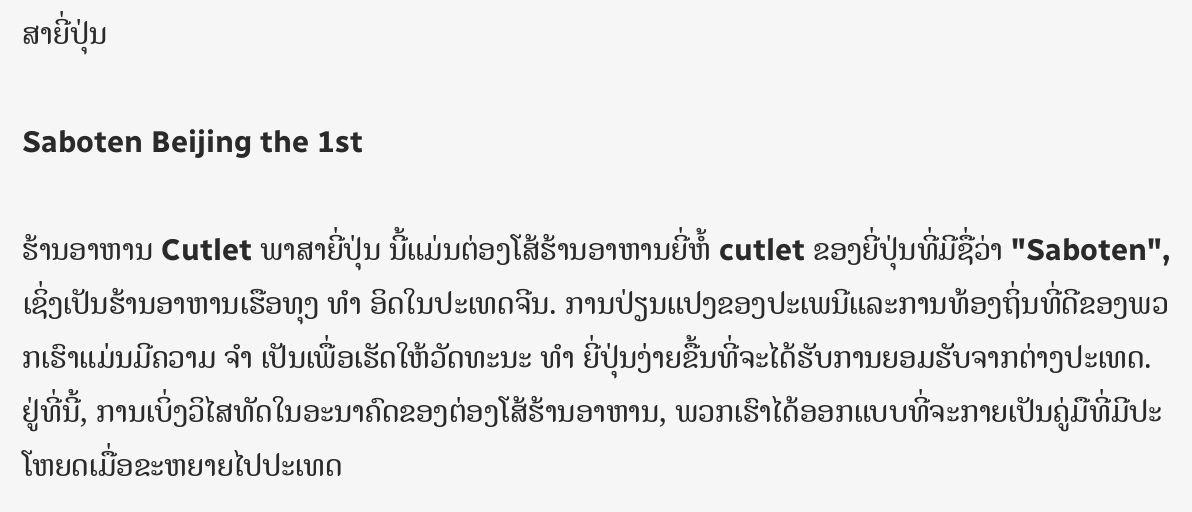ສາຍີ່ປຸ່ນ

Saboten Beijing the 1st

ຮ້ານອາຫານ Cutlet ພາສາຍີ່ປຸ່ນ ນີ້ແມ່ນຕ່ອງໂສ້ຮ້ານອາຫານຍີ່ຫໍ້ cutlet ຂອງຍີ່ປຸ່ນທີ່ມີຊື່ວ່າ "Saboten", ເຊິ່ງເປັນຮ້ານອາຫານເຮືອທຸງ ທຳ ອິດໃນປະເທດຈີນ. ການປ່ຽນແປງຂອງປະເພນີແລະການທ້ອງຖິ່ນທີ່ດີຂອງພວກເຮົາແມ່ນມີຄວາມ ຈຳ ເປັນເພື່ອເຮັດໃຫ້ວັດທະນະ ທຳ ຍີ່ປຸ່ນງ່າຍຂື້ນທີ່ຈະໄດ້ຮັບການຍອມຮັບຈາກຕ່າງປະເທດ. ຢູ່ທີ່ນີ້, ການເບິ່ງວິໄສທັດໃນອະນາຄົດຂອງຕ່ອງໂສ້ຮ້ານອາຫານ, ພວກເຮົາໄດ້ອອກແບບທີ່ຈະກາຍເປັນຄູ່ມືທີ່ມີປະໂຫຍດເມື່ອຂະຫຍາຍໄປປະເທດ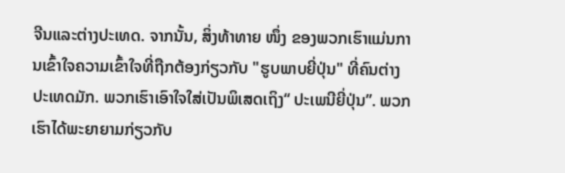ຈີນແລະຕ່າງປະເທດ. ຈາກນັ້ນ, ສິ່ງທ້າທາຍ ໜຶ່ງ ຂອງພວກເຮົາແມ່ນການເຂົ້າໃຈຄວາມເຂົ້າໃຈທີ່ຖືກຕ້ອງກ່ຽວກັບ "ຮູບພາບຍີ່ປຸ່ນ" ທີ່ຄົນຕ່າງປະເທດມັກ. ພວກເຮົາເອົາໃຈໃສ່ເປັນພິເສດເຖິງ“ ປະເພນີຍີ່ປຸ່ນ”. ພວກເຮົາໄດ້ພະຍາຍາມກ່ຽວກັບ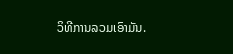ວິທີການລວມເອົາມັນ.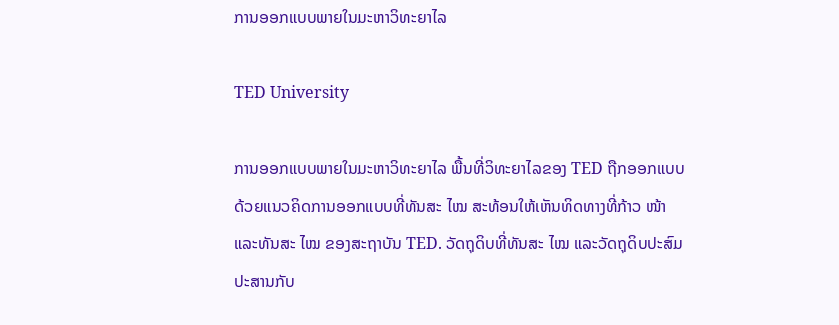ການອອກແບບພາຍໃນມະຫາວິທະຍາໄລ

TED University

ການອອກແບບພາຍໃນມະຫາວິທະຍາໄລ ພື້ນທີ່ວິທະຍາໄລຂອງ TED ຖືກອອກແບບດ້ວຍແນວຄິດການອອກແບບທີ່ທັນສະ ໄໝ ສະທ້ອນໃຫ້ເຫັນທິດທາງທີ່ກ້າວ ໜ້າ ແລະທັນສະ ໄໝ ຂອງສະຖາບັນ TED. ວັດຖຸດິບທີ່ທັນສະ ໄໝ ແລະວັດຖຸດິບປະສົມປະສານກັບ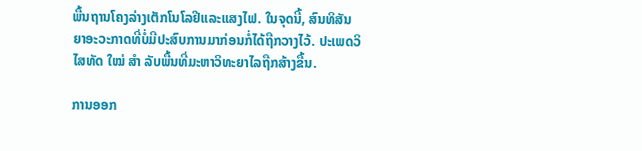ພື້ນຖານໂຄງລ່າງເຕັກໂນໂລຢີແລະແສງໄຟ. ໃນຈຸດນີ້, ສົນທິສັນຍາອະວະກາດທີ່ບໍ່ມີປະສົບການມາກ່ອນກໍ່ໄດ້ຖືກວາງໄວ້. ປະເພດວິໄສທັດ ໃໝ່ ສຳ ລັບພື້ນທີ່ມະຫາວິທະຍາໄລຖືກສ້າງຂື້ນ.

ການອອກ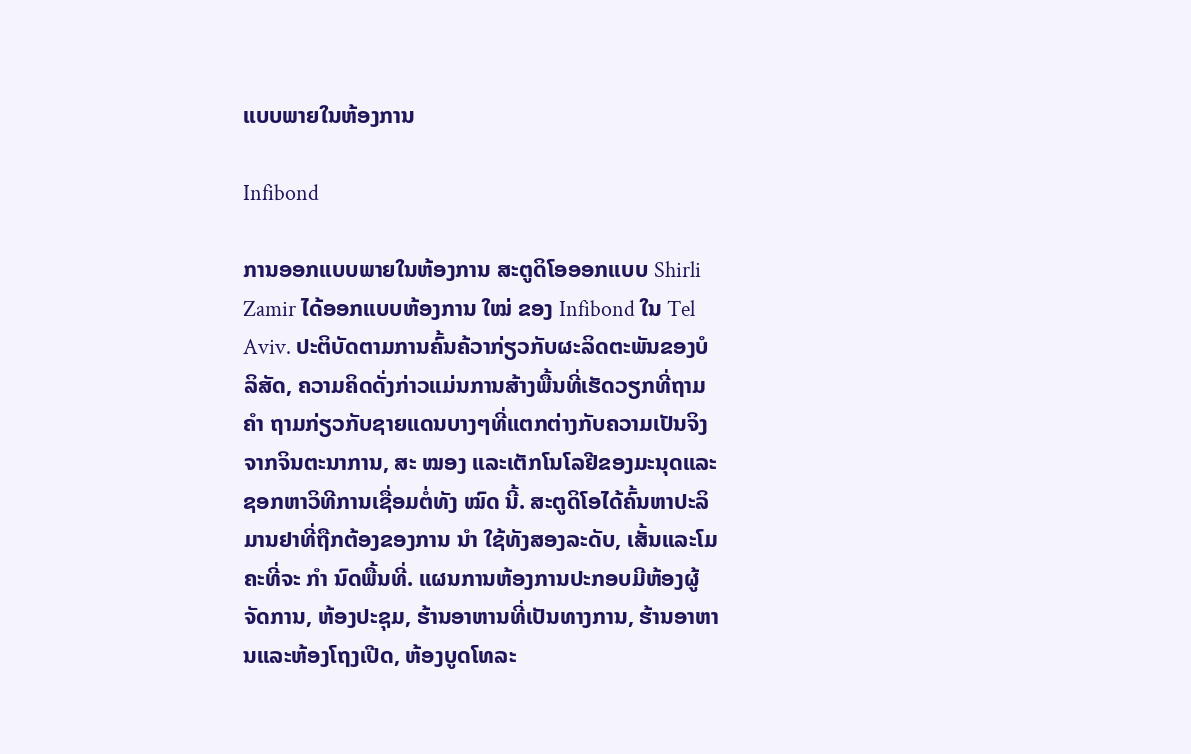ແບບພາຍໃນຫ້ອງການ

Infibond

ການອອກແບບພາຍໃນຫ້ອງການ ສະຕູດິໂອອອກແບບ Shirli Zamir ໄດ້ອອກແບບຫ້ອງການ ໃໝ່ ຂອງ Infibond ໃນ Tel Aviv. ປະຕິບັດຕາມການຄົ້ນຄ້ວາກ່ຽວກັບຜະລິດຕະພັນຂອງບໍລິສັດ, ຄວາມຄິດດັ່ງກ່າວແມ່ນການສ້າງພື້ນທີ່ເຮັດວຽກທີ່ຖາມ ຄຳ ຖາມກ່ຽວກັບຊາຍແດນບາງໆທີ່ແຕກຕ່າງກັບຄວາມເປັນຈິງຈາກຈິນຕະນາການ, ສະ ໝອງ ແລະເຕັກໂນໂລຢີຂອງມະນຸດແລະຊອກຫາວິທີການເຊື່ອມຕໍ່ທັງ ໝົດ ນີ້. ສະຕູດິໂອໄດ້ຄົ້ນຫາປະລິມານຢາທີ່ຖືກຕ້ອງຂອງການ ນຳ ໃຊ້ທັງສອງລະດັບ, ເສັ້ນແລະໂມຄະທີ່ຈະ ກຳ ນົດພື້ນທີ່. ແຜນການຫ້ອງການປະກອບມີຫ້ອງຜູ້ຈັດການ, ຫ້ອງປະຊຸມ, ຮ້ານອາຫານທີ່ເປັນທາງການ, ຮ້ານອາຫານແລະຫ້ອງໂຖງເປີດ, ຫ້ອງບູດໂທລະ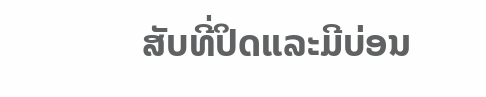ສັບທີ່ປິດແລະມີບ່ອນ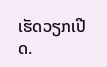ເຮັດວຽກເປີດ.